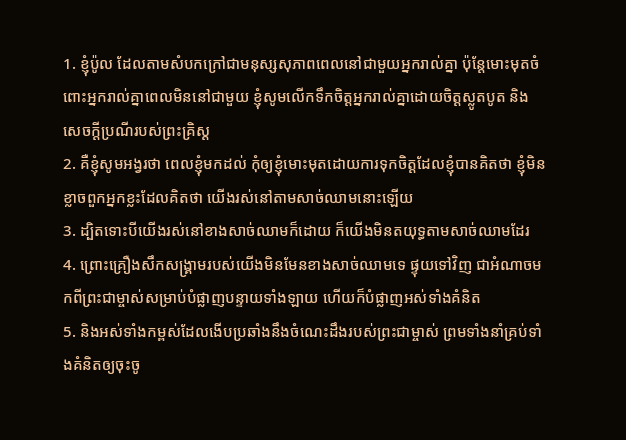1. ខ្ញុំប៉ូល ដែលតាមសំបកក្រៅជាមនុស្សសុភាពពេលនៅជាមួយអ្នករាល់គ្នា ប៉ុន្ដែមោះមុតចំពោះអ្នករាល់គ្នាពេលមិននៅជាមួយ ខ្ញុំសូមលើកទឹកចិត្ដអ្នករាល់គ្នាដោយចិត្ដស្លូតបូត និងសេចក្ដីប្រណីរបស់ព្រះគ្រិស្ដ
2. គឺខ្ញុំសូមអង្វរថា ពេលខ្ញុំមកដល់ កុំឲ្យខ្ញុំមោះមុតដោយការទុកចិត្តដែលខ្ញុំបានគិតថា ខ្ញុំមិនខ្លាចពួកអ្នកខ្លះដែលគិតថា យើងរស់នៅតាមសាច់ឈាមនោះឡើយ
3. ដ្បិតទោះបីយើងរស់នៅខាងសាច់ឈាមក៏ដោយ ក៏យើងមិនតយុទ្ធតាមសាច់ឈាមដែរ
4. ព្រោះគ្រឿងសឹកសង្រ្គាមរបស់យើងមិនមែនខាងសាច់ឈាមទេ ផ្ទុយទៅវិញ ជាអំណាចមកពីព្រះជាម្ចាស់សម្រាប់បំផ្លាញបន្ទាយទាំងឡាយ ហើយក៏បំផ្លាញអស់ទាំងគំនិត
5. និងអស់ទាំងកម្ពស់ដែលងើបប្រឆាំងនឹងចំណេះដឹងរបស់ព្រះជាម្ចាស់ ព្រមទាំងនាំគ្រប់ទាំងគំនិតឲ្យចុះចូ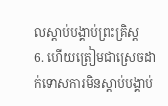លស្ដាប់បង្គាប់ព្រះគ្រិស្ដ
6. ហើយត្រៀមជាស្រេចដាក់ទោសការមិនស្ដាប់បង្គាប់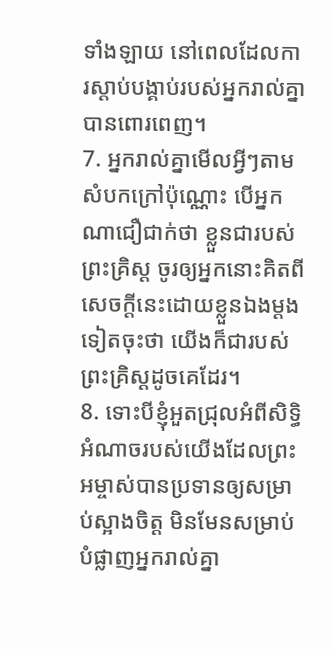ទាំងឡាយ នៅពេលដែលការស្ដាប់បង្គាប់របស់អ្នករាល់គ្នាបានពោរពេញ។
7. អ្នករាល់គ្នាមើលអ្វីៗតាមសំបកក្រៅប៉ុណ្ណោះ បើអ្នកណាជឿជាក់ថា ខ្លួនជារបស់ព្រះគ្រិស្ដ ចូរឲ្យអ្នកនោះគិតពីសេចក្ដីនេះដោយខ្លួនឯងម្ដងទៀតចុះថា យើងក៏ជារបស់ព្រះគ្រិស្ដដូចគេដែរ។
8. ទោះបីខ្ញុំអួតជ្រុលអំពីសិទ្ធិអំណាចរបស់យើងដែលព្រះអម្ចាស់បានប្រទានឲ្យសម្រាប់ស្អាងចិត្ដ មិនមែនសម្រាប់បំផ្លាញអ្នករាល់គ្នា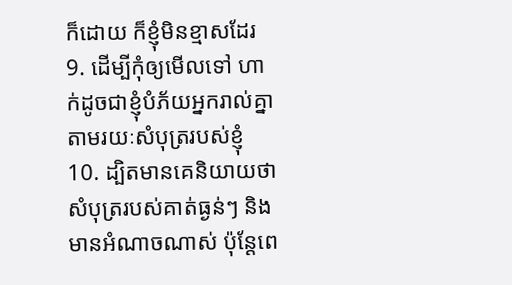ក៏ដោយ ក៏ខ្ញុំមិនខ្មាសដែរ
9. ដើម្បីកុំឲ្យមើលទៅ ហាក់ដូចជាខ្ញុំបំភ័យអ្នករាល់គ្នាតាមរយៈសំបុត្ររបស់ខ្ញុំ
10. ដ្បិតមានគេនិយាយថា សំបុត្ររបស់គាត់ធ្ងន់ៗ និងមានអំណាចណាស់ ប៉ុន្ដែពេ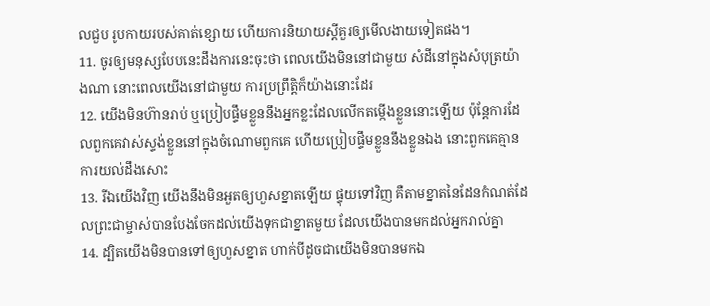លជួប រូបកាយរបស់គាត់ខ្សោយ ហើយការនិយាយស្ដីគួរឲ្យមើលងាយទៀតផង។
11. ចូរឲ្យមនុស្សបែបនេះដឹងការនេះចុះថា ពេលយើងមិននៅជាមួយ សំដីនៅក្នុងសំបុត្រយ៉ាងណា នោះពេលយើងនៅជាមួយ ការប្រព្រឹត្ដិក៏យ៉ាងនោះដែរ
12. យើងមិនហ៊ានរាប់ ឬប្រៀបផ្ទឹមខ្លួននឹងអ្នកខ្លះដែលលើកតម្កើងខ្លួននោះឡើយ ប៉ុន្ដែការដែលពួកគេវាស់ស្ទង់ខ្លួននៅក្នុងចំណោមពួកគេ ហើយប្រៀបផ្ទឹមខ្លួននឹងខ្លួនឯង នោះពួកគេគ្មានការយល់ដឹងសោះ
13. រីឯយើងវិញ យើងនឹងមិនអួតឲ្យហួសខ្នាតឡើយ ផ្ទុយទៅវិញ គឺតាមខ្នាតនៃដែនកំណត់ដែលព្រះជាម្ចាស់បានបែងចែកដល់យើងទុកជាខ្នាតមួយ ដែលយើងបានមកដល់អ្នករាល់គ្នា
14. ដ្បិតយើងមិនបានទៅឲ្យហួសខ្នាត ហាក់បីដូចជាយើងមិនបានមកឯ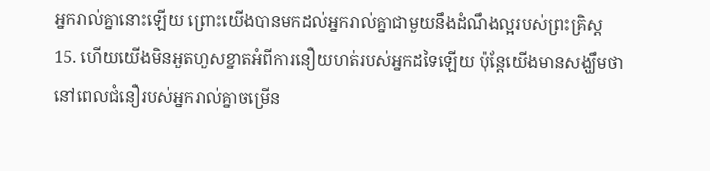អ្នករាល់គ្នានោះឡើយ ព្រោះយើងបានមកដល់អ្នករាល់គ្នាជាមួយនឹងដំណឹងល្អរបស់ព្រះគ្រិស្ដ
15. ហើយយើងមិនអួតហួសខ្នាតអំពីការនឿយហត់របស់អ្នកដទៃឡើយ ប៉ុន្ដែយើងមានសង្ឃឹមថា នៅពេលជំនឿរបស់អ្នករាល់គ្នាចម្រើន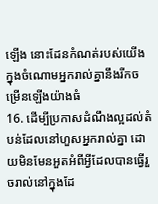ឡើង នោះដែនកំណត់របស់យើងក្នុងចំណោមអ្នករាល់គ្នានឹងរីកចម្រើនឡើងយ៉ាងធំ
16. ដើម្បីប្រកាសដំណឹងល្អដល់តំបន់ដែលនៅហួសអ្នករាល់គ្នា ដោយមិនមែនអួតអំពីអ្វីដែលបានធ្វើរួចរាល់នៅក្នុងដែ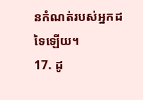នកំណត់របស់អ្នកដទៃឡើយ។
17. ដូ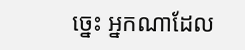ច្នេះ អ្នកណាដែល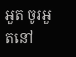អួត ចូរអួតនៅ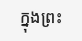ក្នុងព្រះ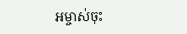អម្ចាស់ចុះ